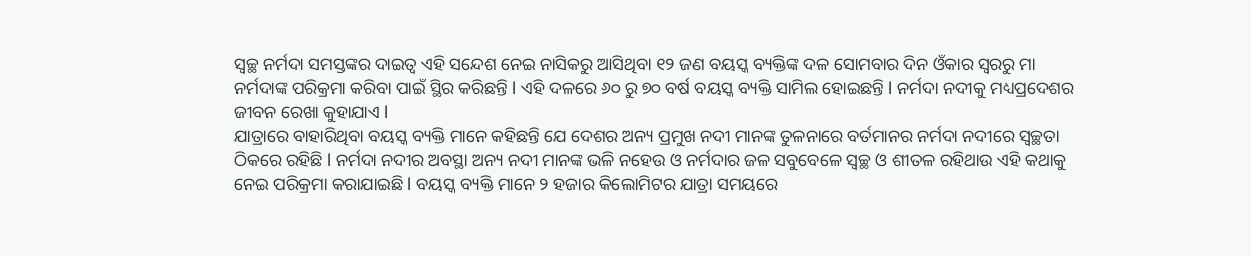ସ୍ୱଚ୍ଛ ନର୍ମଦା ସମସ୍ତଙ୍କର ଦାଇତ୍ୱ ଏହି ସନ୍ଦେଶ ନେଇ ନାସିକରୁ ଆସିଥିବା ୧୨ ଜଣ ବୟସ୍କ ବ୍ୟକ୍ତିଙ୍କ ଦଳ ସୋମବାର ଦିନ ଓଁକାର ସ୍ଵରରୁ ମା ନର୍ମଦାଙ୍କ ପରିକ୍ରମା କରିବା ପାଇଁ ସ୍ଥିର କରିଛନ୍ତି l ଏହି ଦଳରେ ୬୦ ରୁ ୭୦ ବର୍ଷ ବୟସ୍କ ବ୍ୟକ୍ତି ସାମିଲ ହୋଇଛନ୍ତି l ନର୍ମଦା ନଦୀକୁ ମଧ୍ୟପ୍ରଦେଶର ଜୀବନ ରେଖା କୁହାଯାଏ l
ଯାତ୍ରାରେ ବାହାରିଥିବା ବୟସ୍କ ବ୍ୟକ୍ତି ମାନେ କହିଛନ୍ତି ଯେ ଦେଶର ଅନ୍ୟ ପ୍ରମୁଖ ନଦୀ ମାନଙ୍କ ତୁଳନାରେ ବର୍ତମାନର ନର୍ମଦା ନଦୀରେ ସ୍ୱଚ୍ଛତା ଠିକରେ ରହିଛି l ନର୍ମଦା ନଦୀର ଅବସ୍ଥା ଅନ୍ୟ ନଦୀ ମାନଙ୍କ ଭଳି ନହେଉ ଓ ନର୍ମଦାର ଜଳ ସବୁବେଳେ ସ୍ୱଚ୍ଛ ଓ ଶୀତଳ ରହିଥାଉ ଏହି କଥାକୁ ନେଇ ପରିକ୍ରମା କରାଯାଇଛି l ବୟସ୍କ ବ୍ୟକ୍ତି ମାନେ ୨ ହଜାର କିଲୋମିଟର ଯାତ୍ରା ସମୟରେ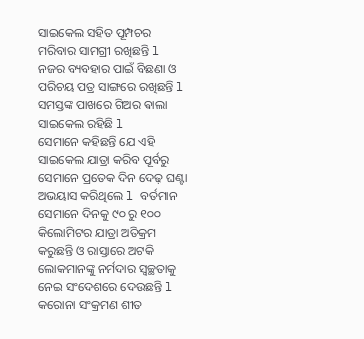ସାଇକେଲ ସହିତ ପୂମ୍ପଚର ମରିବାର ସାମଗ୍ରୀ ରଖିଛନ୍ତି l ନଜର ବ୍ୟବହାର ପାଇଁ ବିଛଣା ଓ ପରିଚୟ ପତ୍ର ସାଙ୍ଗରେ ରଖିଛନ୍ତି l ସମସ୍ତଙ୍କ ପାଖରେ ଗିଅର ଵାଲା ସାଇକେଲ ରହିଛି l
ସେମାନେ କହିଛନ୍ତି ଯେ ଏହି ସାଇକେଲ ଯାତ୍ରା କରିବ ପୂର୍ବରୁ ସେମାନେ ପ୍ରତେକ ଦିନ ଦେଢ଼ ଘଣ୍ଟା ଅଭୟାସ କରିଥିଲେ l ବର୍ତମାନ ସେମାନେ ଦିନକୁ ୯୦ ରୁ ୧୦୦ କିଲୋମିଟର ଯାତ୍ରା ଅତିକ୍ରମ କରୁଛନ୍ତି ଓ ରାସ୍ତାରେ ଅଟକି ଲୋକମାନଙ୍କୁ ନର୍ମଦାର ସ୍ୱଚ୍ଛତାକୁ ନେଇ ସଂଦେଶରେ ଦେଉଛନ୍ତି l କରୋନା ସଂକ୍ରମଣ ଶୀତ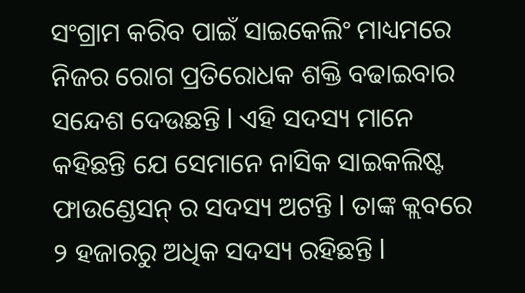ସଂଗ୍ରାମ କରିବ ପାଇଁ ସାଇକେଲିଂ ମାଧ୍ୟମରେ ନିଜର ରୋଗ ପ୍ରତିରୋଧକ ଶକ୍ତି ବଢାଇବାର ସନ୍ଦେଶ ଦେଉଛନ୍ତି l ଏହି ସଦସ୍ୟ ମାନେ କହିଛନ୍ତି ଯେ ସେମାନେ ନାସିକ ସାଇକଲିଷ୍ଟ ଫାଉଣ୍ଡେସନ୍ ର ସଦସ୍ୟ ଅଟନ୍ତି l ତାଙ୍କ କ୍ଲବରେ ୨ ହଜାରରୁ ଅଧିକ ସଦସ୍ୟ ରହିଛନ୍ତି l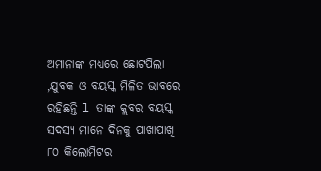ଅମାନାଙ୍କ ମଧ୍ୟରେ ଛୋଟପିଲା ,ଯୁବକ ଓ ବୟସ୍କ ମିଳିତ ଭାବରେ ରହିଛନ୍ତି l ତାଙ୍କ କ୍ଲବର ବୟସ୍କ ସଦସ୍ୟ ମାନେ ଦିନକୁ ପାଖାପାଖି ୮୦ କିଲୋମିଟର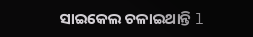ସାଇକେଲ ଚଳାଇଥାନ୍ତି l